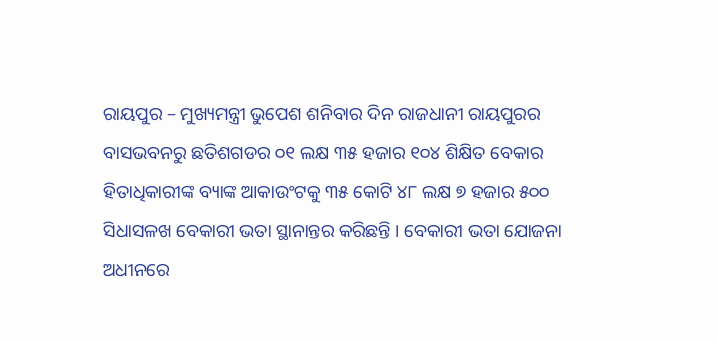ରାୟପୁର – ମୁଖ୍ୟମନ୍ତ୍ରୀ ଭୁପେଶ ଶନିବାର ଦିନ ରାଜଧାନୀ ରାୟପୁରର ବାସଭବନରୁ ଛତିଶଗଡର ୦୧ ଲକ୍ଷ ୩୫ ହଜାର ୧୦୪ ଶିକ୍ଷିତ ବେକାର ହିତାଧିକାରୀଙ୍କ ବ୍ୟାଙ୍କ ଆକାଉଂଟକୁ ୩୫ କୋଟି ୪୮ ଲକ୍ଷ ୭ ହଜାର ୫୦୦ ସିଧାସଳଖ ବେକାରୀ ଭତା ସ୍ଥାନାନ୍ତର କରିଛନ୍ତି । ବେକାରୀ ଭତା ଯୋଜନା ଅଧୀନରେ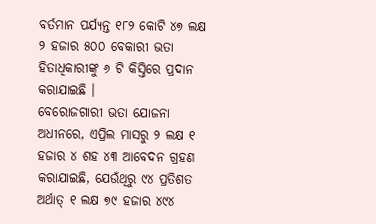ବର୍ତମାନ ପର୍ଯ୍ୟନ୍ତ ୧୮୨ କୋଟି ୪୭ ଲକ୍ଷ ୨ ହଜାର ୫୦୦ ବେକାରୀ ଭତା ହିତାଧିକାରୀଙ୍କୁ ୬ ଟି କିସ୍ତିରେ ପ୍ରଦାନ କରାଯାଇଛି ।
ବେରୋଜଗାରୀ ଭତା ଯୋଜନା ଅଧୀନରେ, ଏପ୍ରିଲ ମାସରୁ ୨ ଲକ୍ଷ ୧ ହଜାର ୪ ଶହ ୪୩ ଆବେଦନ ଗ୍ରହଣ କରାଯାଇଛି, ଯେଉଁଥିରୁ ୯୪ ପ୍ରତିଶତ ଅର୍ଥାତ୍ ୧ ଲକ୍ଷ ୭୯ ହଜାର ୪୯୪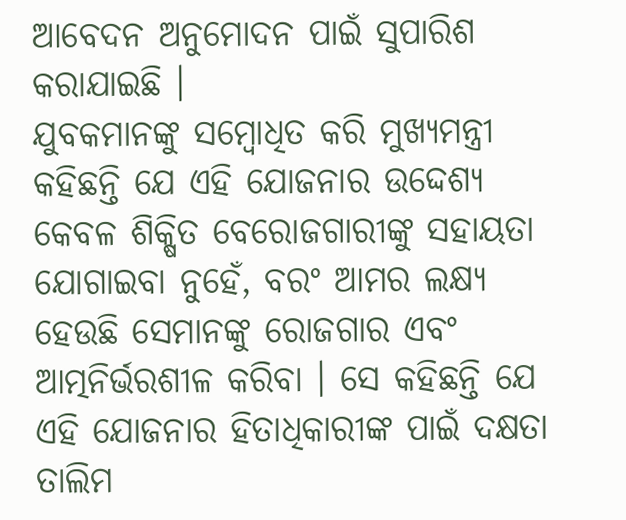ଆବେଦନ ଅନୁମୋଦନ ପାଇଁ ସୁପାରିଶ କରାଯାଇଛି ।
ଯୁବକମାନଙ୍କୁ ସମ୍ବୋଧିତ କରି ମୁଖ୍ୟମନ୍ତ୍ରୀ କହିଛନ୍ତି ଯେ ଏହି ଯୋଜନାର ଉଦ୍ଦେଶ୍ୟ କେବଳ ଶିକ୍ଷିତ ବେରୋଜଗାରୀଙ୍କୁ ସହାୟତା ଯୋଗାଇବା ନୁହେଁ, ବରଂ ଆମର ଲକ୍ଷ୍ୟ ହେଉଛି ସେମାନଙ୍କୁ ରୋଜଗାର ଏବଂ ଆତ୍ମନିର୍ଭରଶୀଳ କରିବା । ସେ କହିଛନ୍ତି ଯେ ଏହି ଯୋଜନାର ହିତାଧିକାରୀଙ୍କ ପାଇଁ ଦକ୍ଷତା ତାଲିମ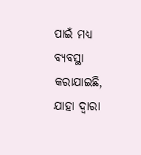ପାଇଁ ମଧ୍ୟ ବ୍ୟବସ୍ଥା କରାଯାଇଛି, ଯାହା ଦ୍ୱାରା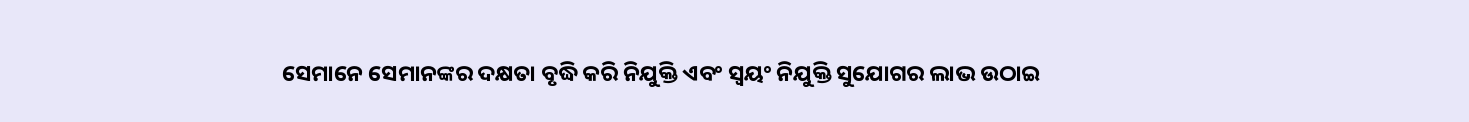ସେମାନେ ସେମାନଙ୍କର ଦକ୍ଷତା ବୃଦ୍ଧି କରି ନିଯୁକ୍ତି ଏବଂ ସ୍ୱୟଂ ନିଯୁକ୍ତି ସୁଯୋଗର ଲାଭ ଉଠାଇ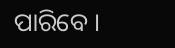ପାରିବେ ।